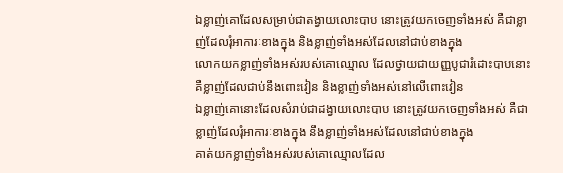ឯខ្លាញ់គោដែលសម្រាប់ជាតង្វាយលោះបាប នោះត្រូវយកចេញទាំងអស់ គឺជាខ្លាញ់ដែលរុំអាការៈខាងក្នុង និងខ្លាញ់ទាំងអស់ដែលនៅជាប់ខាងក្នុង
លោកយកខ្លាញ់ទាំងអស់របស់គោឈ្មោល ដែលថ្វាយជាយញ្ញបូជារំដោះបាបនោះ គឺខ្លាញ់ដែលជាប់នឹងពោះវៀន និងខ្លាញ់ទាំងអស់នៅលើពោះវៀន
ឯខ្លាញ់គោនោះដែលសំរាប់ជាដង្វាយលោះបាប នោះត្រូវយកចេញទាំងអស់ គឺជាខ្លាញ់ដែលរុំអាការៈខាងក្នុង នឹងខ្លាញ់ទាំងអស់ដែលនៅជាប់ខាងក្នុង
គាត់យកខ្លាញ់ទាំងអស់របស់គោឈ្មោលដែល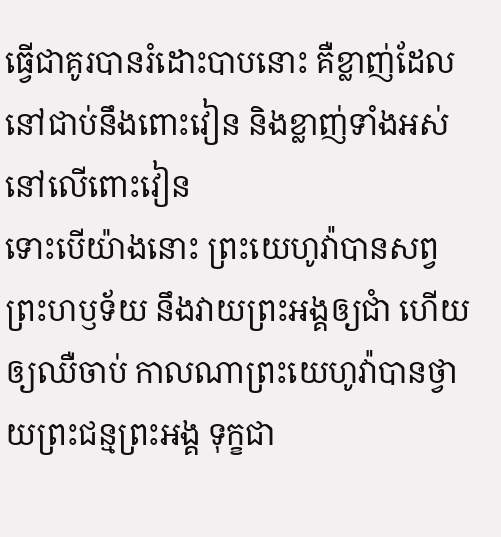ធ្វើជាគូរបានរំដោះបាបនោះ គឺខ្លាញ់ដែលនៅជាប់នឹងពោះវៀន និងខ្លាញ់ទាំងអស់នៅលើពោះវៀន
ទោះបើយ៉ាងនោះ ព្រះយេហូវ៉ាបានសព្វព្រះហឫទ័យ នឹងវាយព្រះអង្គឲ្យជាំ ហើយឲ្យឈឺចាប់ កាលណាព្រះយេហូវ៉ាបានថ្វាយព្រះជន្មព្រះអង្គ ទុក្ខជា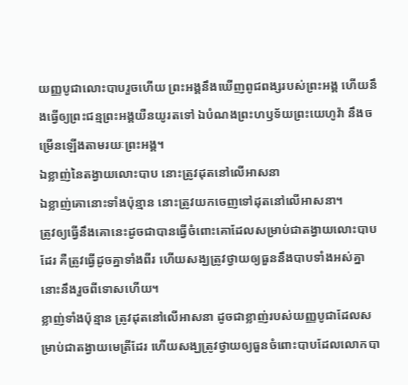យញ្ញបូជាលោះបាបរួចហើយ ព្រះអង្គនឹងឃើញពូជពង្សរបស់ព្រះអង្គ ហើយនឹងធ្វើឲ្យព្រះជន្មព្រះអង្គយឺនយូរតទៅ ឯបំណងព្រះហឫទ័យព្រះយេហូវ៉ា នឹងចម្រើនឡើងតាមរយៈព្រះអង្គ។
ឯខ្លាញ់នៃតង្វាយលោះបាប នោះត្រូវដុតនៅលើអាសនា
ឯខ្លាញ់គោនោះទាំងប៉ុន្មាន នោះត្រូវយកចេញទៅដុតនៅលើអាសនា។
ត្រូវឲ្យធ្វើនឹងគោនេះដូចជាបានធ្វើចំពោះគោដែលសម្រាប់ជាតង្វាយលោះបាបដែរ គឺត្រូវធ្វើដូចគ្នាទាំងពីរ ហើយសង្ឃត្រូវថ្វាយឲ្យធួននឹងបាបទាំងអស់គ្នា នោះនឹងរួចពីទោសហើយ។
ខ្លាញ់ទាំងប៉ុន្មាន ត្រូវដុតនៅលើអាសនា ដូចជាខ្លាញ់របស់យញ្ញបូជាដែលសម្រាប់ជាតង្វាយមេត្រីដែរ ហើយសង្ឃត្រូវថ្វាយឲ្យធួនចំពោះបាបដែលលោកបា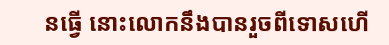នធ្វើ នោះលោកនឹងបានរួចពីទោសហើ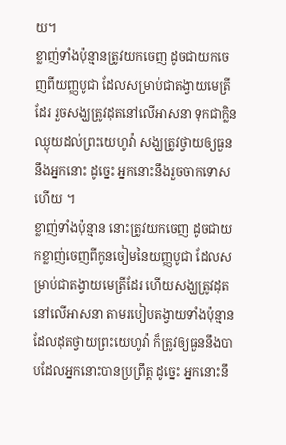យ។
ខ្លាញ់ទាំងប៉ុន្មានត្រូវយកចេញ ដូចជាយកចេញពីយញ្ញបូជា ដែលសម្រាប់ជាតង្វាយមេត្រីដែរ រួចសង្ឃត្រូវដុតនៅលើអាសនា ទុកជាក្លិនឈ្ងុយដល់ព្រះយេហូវ៉ា សង្ឃត្រូវថ្វាយឲ្យធួននឹងអ្នកនោះ ដូច្នេះ អ្នកនោះនឹងរួចចាកទោសហើយ ។
ខ្លាញ់ទាំងប៉ុន្មាន នោះត្រូវយកចេញ ដូចជាយកខ្លាញ់ចេញពីកូនចៀមនៃយញ្ញបូជា ដែលសម្រាប់ជាតង្វាយមេត្រីដែរ ហើយសង្ឃត្រូវដុតនៅលើអាសនា តាមរបៀបតង្វាយទាំងប៉ុន្មានដែលដុតថ្វាយព្រះយេហូវ៉ា ក៏ត្រូវឲ្យធួននឹងបាបដែលអ្នកនោះបានប្រព្រឹត្ត ដូច្នេះ អ្នកនោះនឹ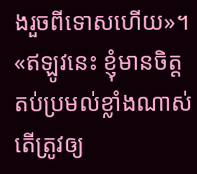ងរួចពីទោសហើយ»។
«ឥឡូវនេះ ខ្ញុំមានចិត្តតប់ប្រមល់ខ្លាំងណាស់ តើត្រូវឲ្យ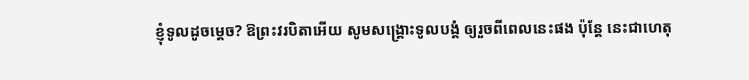ខ្ញុំទូលដូចម្តេច? ឱព្រះវរបិតាអើយ សូមសង្គ្រោះទូលបង្គំ ឲ្យរួចពីពេលនេះផង ប៉ុន្តែ នេះជាហេតុ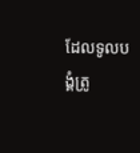ដែលទូលបង្គំត្រូ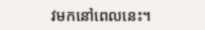វមកនៅពេលនេះ។